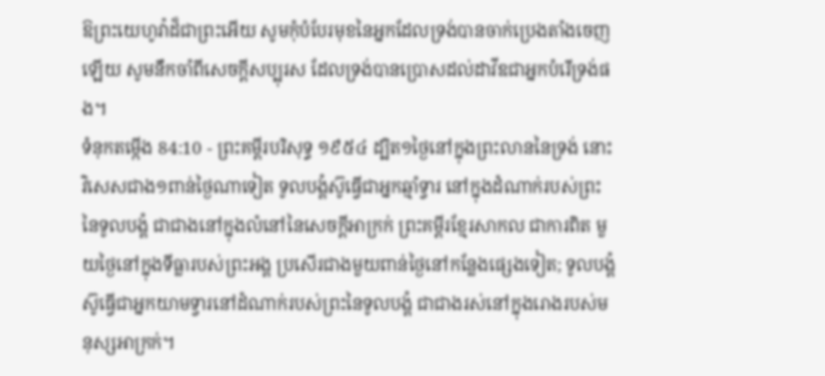ឱព្រះយេហូវ៉ាដ៏ជាព្រះអើយ សូមកុំបំបែរមុខនៃអ្នកដែលទ្រង់បានចាក់ប្រេងតាំងចេញឡើយ សូមនឹកចាំពីសេចក្ដីសប្បុរស ដែលទ្រង់បានប្រោសដល់ដាវីឌជាអ្នកបំរើទ្រង់ផង។
ទំនុកតម្កើង 84:10 - ព្រះគម្ពីរបរិសុទ្ធ ១៩៥៤ ដ្បិត១ថ្ងៃនៅក្នុងព្រះលាននៃទ្រង់ នោះវិសេសជាង១ពាន់ថ្ងៃណាទៀត ទូលបង្គំស៊ូធ្វើជាអ្នកឆ្មាំទ្វារ នៅក្នុងដំណាក់របស់ព្រះនៃទូលបង្គំ ជាជាងនៅក្នុងលំនៅនៃសេចក្ដីអាក្រក់ ព្រះគម្ពីរខ្មែរសាកល ជាការពិត មួយថ្ងៃនៅក្នុងទីធ្លារបស់ព្រះអង្គ ប្រសើរជាងមួយពាន់ថ្ងៃនៅកន្លែងផ្សេងទៀត; ទូលបង្គំស៊ូធ្វើជាអ្នកយាមទ្វារនៅដំណាក់របស់ព្រះនៃទូលបង្គំ ជាជាងរស់នៅក្នុងរោងរបស់មនុស្សអាក្រក់។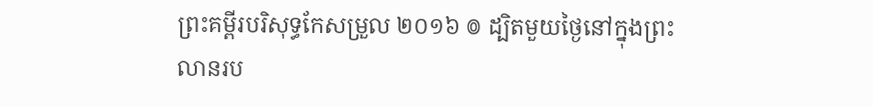ព្រះគម្ពីរបរិសុទ្ធកែសម្រួល ២០១៦ ៙ ដ្បិតមួយថ្ងៃនៅក្នុងព្រះលានរប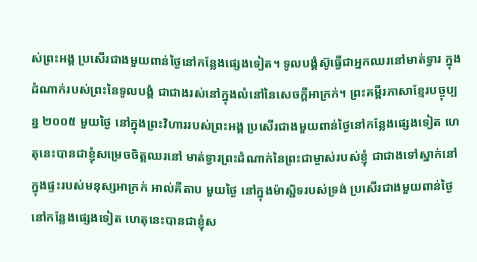ស់ព្រះអង្គ ប្រសើរជាងមួយពាន់ថ្ងៃនៅកន្លែងផ្សេងទៀត។ ទូលបង្គំស៊ូធ្វើជាអ្នកឈរនៅមាត់ទ្វារ ក្នុងដំណាក់របស់ព្រះនៃទូលបង្គំ ជាជាងរស់នៅក្នុងលំនៅនៃសេចក្ដីអាក្រក់។ ព្រះគម្ពីរភាសាខ្មែរបច្ចុប្បន្ន ២០០៥ មួយថ្ងៃ នៅក្នុងព្រះវិហាររបស់ព្រះអង្គ ប្រសើរជាងមួយពាន់ថ្ងៃនៅកន្លែងផ្សេងទៀត ហេតុនេះបានជាខ្ញុំសម្រេចចិត្តឈរនៅ មាត់ទ្វារព្រះដំណាក់នៃព្រះជាម្ចាស់របស់ខ្ញុំ ជាជាងទៅស្នាក់នៅក្នុងផ្ទះរបស់មនុស្សអាក្រក់ អាល់គីតាប មួយថ្ងៃ នៅក្នុងម៉ាស្ជិទរបស់ទ្រង់ ប្រសើរជាងមួយពាន់ថ្ងៃនៅកន្លែងផ្សេងទៀត ហេតុនេះបានជាខ្ញុំស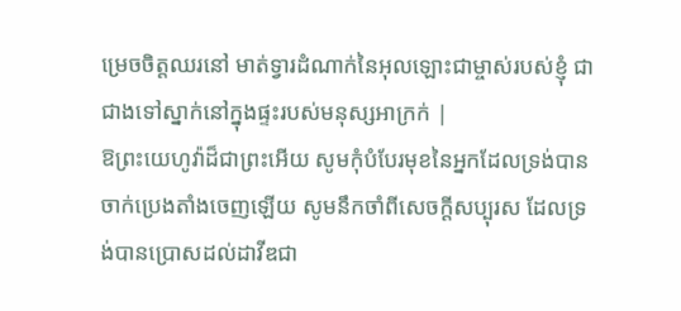ម្រេចចិត្តឈរនៅ មាត់ទ្វារដំណាក់នៃអុលឡោះជាម្ចាស់របស់ខ្ញុំ ជាជាងទៅស្នាក់នៅក្នុងផ្ទះរបស់មនុស្សអាក្រក់ |
ឱព្រះយេហូវ៉ាដ៏ជាព្រះអើយ សូមកុំបំបែរមុខនៃអ្នកដែលទ្រង់បានចាក់ប្រេងតាំងចេញឡើយ សូមនឹកចាំពីសេចក្ដីសប្បុរស ដែលទ្រង់បានប្រោសដល់ដាវីឌជា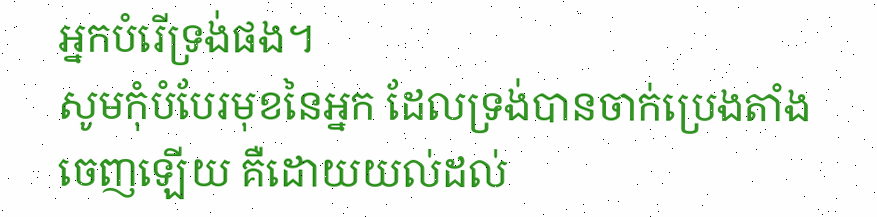អ្នកបំរើទ្រង់ផង។
សូមកុំបំបែរមុខនៃអ្នក ដែលទ្រង់បានចាក់ប្រេងតាំង ចេញឡើយ គឺដោយយល់ដល់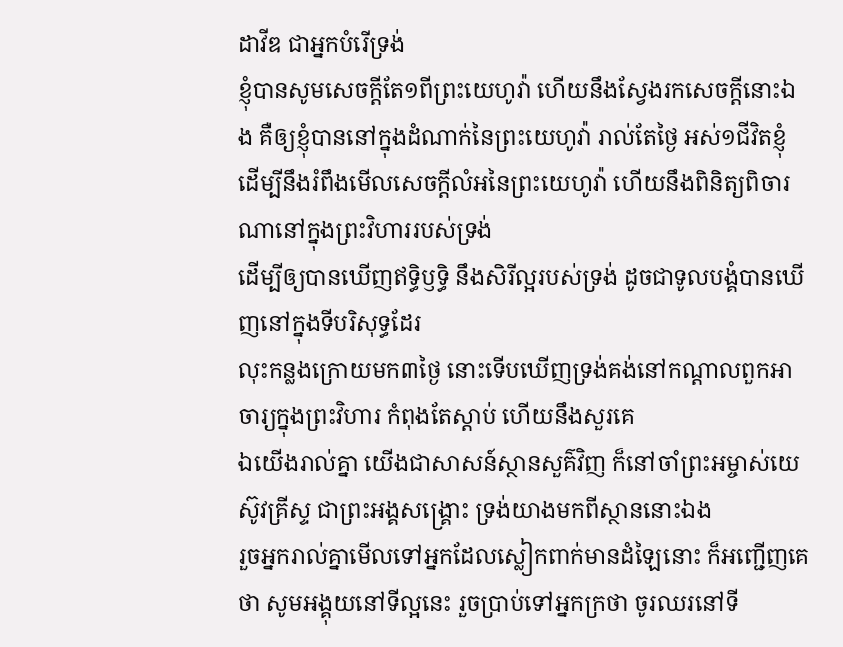ដាវីឌ ជាអ្នកបំរើទ្រង់
ខ្ញុំបានសូមសេចក្ដីតែ១ពីព្រះយេហូវ៉ា ហើយនឹងស្វែងរកសេចក្ដីនោះឯង គឺឲ្យខ្ញុំបាននៅក្នុងដំណាក់នៃព្រះយេហូវ៉ា រាល់តែថ្ងៃ អស់១ជីវិតខ្ញុំ ដើម្បីនឹងរំពឹងមើលសេចក្ដីលំអនៃព្រះយេហូវ៉ា ហើយនឹងពិនិត្យពិចារណានៅក្នុងព្រះវិហាររបស់ទ្រង់
ដើម្បីឲ្យបានឃើញឥទ្ធិឫទ្ធិ នឹងសិរីល្អរបស់ទ្រង់ ដូចជាទូលបង្គំបានឃើញនៅក្នុងទីបរិសុទ្ធដែរ
លុះកន្លងក្រោយមក៣ថ្ងៃ នោះទើបឃើញទ្រង់គង់នៅកណ្តាលពួកអាចារ្យក្នុងព្រះវិហារ កំពុងតែស្តាប់ ហើយនឹងសួរគេ
ឯយើងរាល់គ្នា យើងជាសាសន៍ស្ថានសួគ៌វិញ ក៏នៅចាំព្រះអម្ចាស់យេស៊ូវគ្រីស្ទ ជាព្រះអង្គសង្គ្រោះ ទ្រង់យាងមកពីស្ថាននោះឯង
រួចអ្នករាល់គ្នាមើលទៅអ្នកដែលស្លៀកពាក់មានដំឡៃនោះ ក៏អញ្ជើញគេថា សូមអង្គុយនៅទីល្អនេះ រួចប្រាប់ទៅអ្នកក្រថា ចូរឈរនៅទី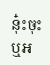នុ៎ះចុះ ឬអ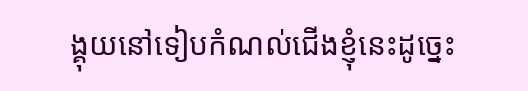ង្គុយនៅទៀបកំណល់ជើងខ្ញុំនេះដូច្នេះ